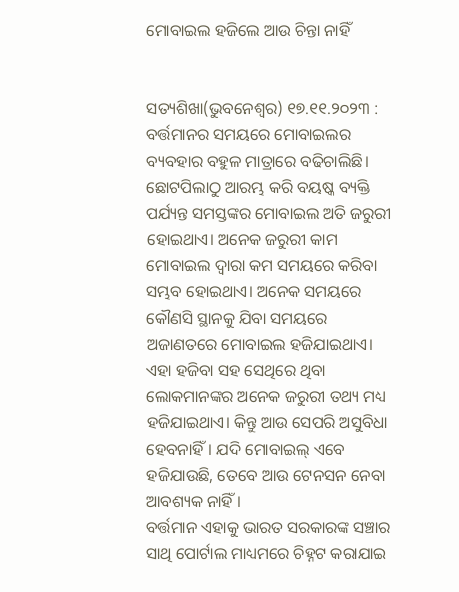ମୋବାଇଲ ହଜିଲେ ଆଉ ଚିନ୍ତା ନାହିଁ


ସତ୍ୟଶିଖା(ଭୁବନେଶ୍ୱର) ୧୭.୧୧.୨୦୨୩ : ବର୍ତ୍ତମାନର ସମୟରେ ମୋବାଇଲର ବ୍ୟବହାର ବହୁଳ ମାତ୍ରାରେ ବଢିଚାଲିଛି। ଛୋଟପିଲାଠୁ ଆରମ୍ଭ କରି ବୟଷ୍କ ବ୍ୟକ୍ତି ପର୍ଯ୍ୟନ୍ତ ସମସ୍ତଙ୍କର ମୋବାଇଲ ଅତି ଜରୁରୀ ହୋଇଥାଏ। ଅନେକ ଜରୁରୀ କାମ ମୋବାଇଲ ଦ୍ବାରା କମ ସମୟରେ କରିବା ସମ୍ଭବ ହୋଇଥାଏ। ଅନେକ ସମୟରେ କୌଣସି ସ୍ଥାନକୁ ଯିବା ସମୟରେ ଅଜାଣତରେ ମୋବାଇଲ ହଜିଯାଇଥାଏ। ଏହା ହଜିବା ସହ ସେଥିରେ ଥିବା ଲୋକମାନଙ୍କର ଅନେକ ଜରୁରୀ ତଥ୍ୟ ମଧ୍ୟ ହଜିଯାଇଥାଏ। କିନ୍ତୁ ଆଉ ସେପରି ଅସୁବିଧା ହେବନାହିଁ। ଯଦି ମୋବାଇଲ୍ ଏବେ ହଜିଯାଉଛି, ତେବେ ଆଉ ଟେନସନ ନେବା ଆବଶ୍ୟକ ନାହିଁ ।
ବର୍ତ୍ତମାନ ଏହାକୁ ଭାରତ ସରକାରଙ୍କ ସଞ୍ଚାର ସାଥି ପୋର୍ଟାଲ ମାଧ୍ୟମରେ ଚିହ୍ନଟ କରାଯାଇ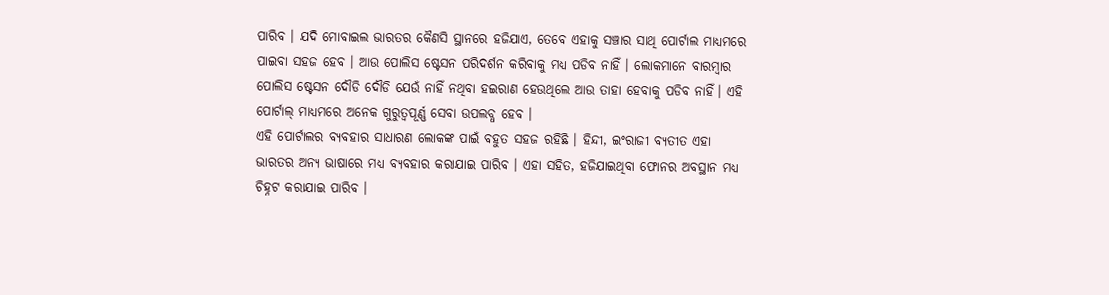ପାରିବ । ଯଦି ମୋବାଇଲ ଭାରତର କୈଣସି ସ୍ଥାନରେ ହଜିଯାଏ, ତେବେ ଏହାକୁ ସଞ୍ଚାର ସାଥି ପୋର୍ଟାଲ ମାଧ୍ୟମରେ ପାଇବା ସହଜ ହେବ । ଆଉ ପୋଲିସ ଷ୍ଟେସନ ପରିଦର୍ଶନ କରିବାକୁ ମଧ୍ୟ ପଡିବ ନାହିଁ । ଲୋକମାନେ ବାରମ୍ବାର ପୋଲିସ ଷ୍ଟେସନ ଦୌଡି ଦୌଡି ଯେଉଁ ନାହିଁ ନଥିବା ହଇରାଣ ହେଉଥିଲେ ଆଉ ତାହା ହେବାକୁ ପଡିବ ନାହିଁ। ଏହି ପୋର୍ଟାଲ୍ ମାଧ୍ୟମରେ ଅନେକ ଗୁରୁତ୍ୱପୂର୍ଣ୍ଣ ସେବା ଉପଲବ୍ଧ ହେବ ।
ଏହି ପୋର୍ଟାଲର ବ୍ୟବହାର ସାଧାରଣ ଲୋକଙ୍କ ପାଇଁ ବହୁତ ସହଜ ରହିଛି । ହିନ୍ଦୀ, ଇଂରାଜୀ ବ୍ୟତୀତ ଏହା ଭାରତର ଅନ୍ୟ ଭାଷାରେ ମଧ୍ୟ ବ୍ୟବହାର କରାଯାଇ ପାରିବ । ଏହା ସହିତ, ହଜିଯାଇଥିବା ଫୋନର ଅବସ୍ଥାନ ମଧ୍ୟ ଚିହ୍ନଟ କରାଯାଇ ପାରିବ ।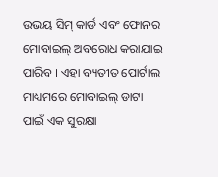ଉଭୟ ସିମ୍ କାର୍ଡ ଏବଂ ଫୋନର ମୋବାଇଲ୍ ଅବରୋଧ କରାଯାଇ ପାରିବ । ଏହା ବ୍ୟତୀତ ପୋର୍ଟାଲ ମାଧ୍ୟମରେ ମୋବାଇଲ୍ ଡାଟା ପାଇଁ ଏକ ସୁରକ୍ଷା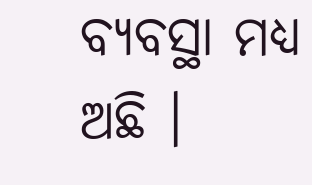ବ୍ୟବସ୍ଥା ମଧ୍ୟ ଅଛି ।